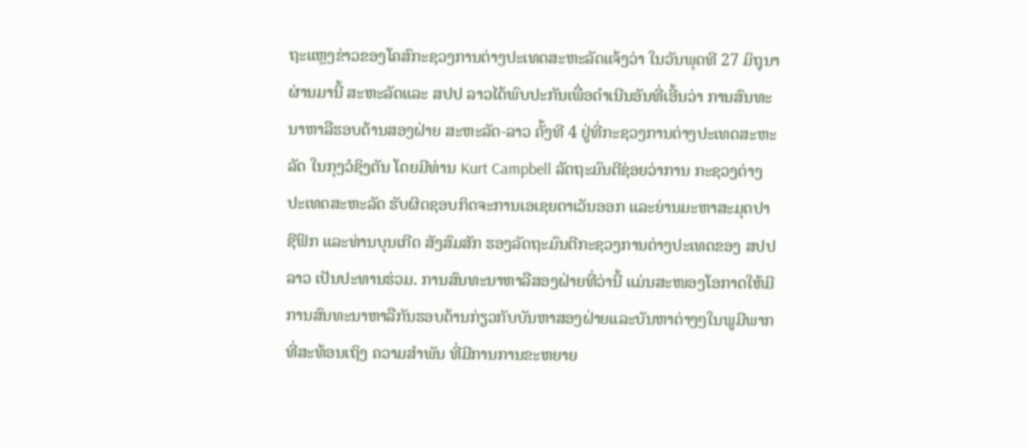ຖະແຫຼງຂ່າວຂອງໂຄສົກະຊວງການຕ່າງປະເທດສະຫະລັດແຈ້ງວ່າ ໃນວັນພຸດທີ 27 ມິຖຸນາ
ຜ່ານມານີ້ ສະຫະລັດແລະ ສປປ ລາວໄດ້ພົບປະກັນເພື່ອດໍາເນີນອັນທີ່ເອີ້ນວ່າ ການສົນທະ
ນາຫາລືຮອບດ້ານສອງຝ່າຍ ສະຫະລັດ-ລາວ ຄັ້ງທີ 4 ຢູ່ທີ່ກະຊວງການຕ່າງປະເທດສະຫະ
ລັດ ໃນກຸງວໍຊິງຕັນ ໂດຍມີທ່ານ Kurt Campbell ລັດຖະມົນຕີຊ່ອຍວ່າການ ກະຊວງຕ່າງ
ປະເທດສະຫະລັດ ຮັບຜິດຊອບກິດຈະການເອເຊຍຕາເວັນອອກ ແລະຍ່ານມະຫາສະມຸດປາ
ຊີຟິກ ແລະທ່ານບຸນເກີດ ສັງສົມສັກ ຮອງລັດຖະມົນຕີກະຊວງການຕ່າງປະເທດຂອງ ສປປ
ລາວ ເປັນປະທານຮ່ວມ. ການສົນທະນາຫາລືສອງຝ່າຍທີ່ວ່ານີ້ ແມ່ນສະໜອງໂອກາດໃຫ້ມີ
ການສົນທະນາຫາລືກັນຮອບດ້ານກ່ຽວກັບບັນຫາສອງຝ່າຍແລະບັນຫາຕ່າງໆໃນພູມີພາກ
ທີ່ສະທ້ອນເຖິງ ຄວາມສຳພັນ ທີ່ມີການການຂະຫຍາຍ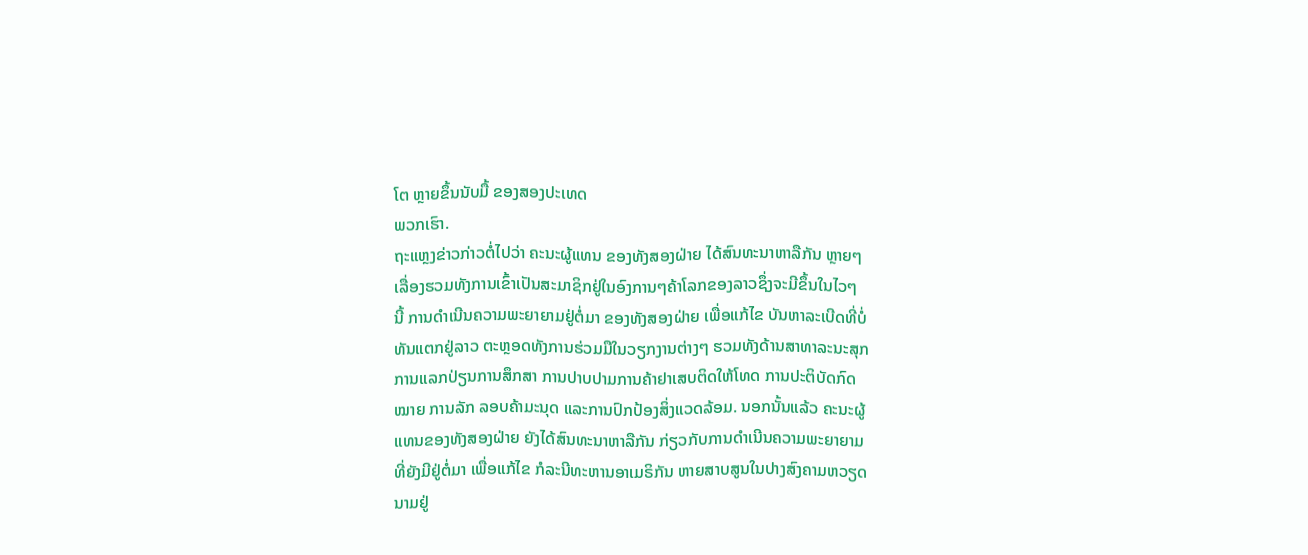ໂຕ ຫຼາຍຂຶ້ນນັບມື້ ຂອງສອງປະເທດ
ພວກເຮົາ.
ຖະແຫຼງຂ່າວກ່າວຕໍ່ໄປວ່າ ຄະນະຜູ້ແທນ ຂອງທັງສອງຝ່າຍ ໄດ້ສົນທະນາຫາລືກັນ ຫຼາຍໆ
ເລື່ອງຮວມທັງການເຂົ້າເປັນສະມາຊິກຢູ່ໃນອົງການໆຄ້າໂລກຂອງລາວຊຶ່ງຈະມີຂຶ້ນໃນໄວໆ
ນີ້ ການດຳເນີນຄວາມພະຍາຍາມຢູ່ຕໍ່ມາ ຂອງທັງສອງຝ່າຍ ເພື່ອແກ້ໄຂ ບັນຫາລະເບີດທີ່ບໍ່
ທັນແຕກຢູ່ລາວ ຕະຫຼອດທັງການຮ່ວມມືໃນວຽກງານຕ່າງໆ ຮວມທັງດ້ານສາທາລະນະສຸກ
ການແລກປ່ຽນການສຶກສາ ການປາບປາມການຄ້າຢາເສບຕິດໃຫ້ໂທດ ການປະຕິບັດກົດ
ໝາຍ ການລັກ ລອບຄ້າມະນຸດ ແລະການປົກປ້ອງສິ່ງແວດລ້ອມ. ນອກນັ້ນແລ້ວ ຄະນະຜູ້
ແທນຂອງທັງສອງຝ່າຍ ຍັງໄດ້ສົນທະນາຫາລືກັນ ກ່ຽວກັບການດຳເນີນຄວາມພະຍາຍາມ
ທີ່ຍັງມີຢູ່ຕໍ່ມາ ເພື່ອແກ້ໄຂ ກໍລະນີທະຫານອາເມຣິກັນ ຫາຍສາບສູນໃນປາງສົງຄາມຫວຽດ
ນາມຢູ່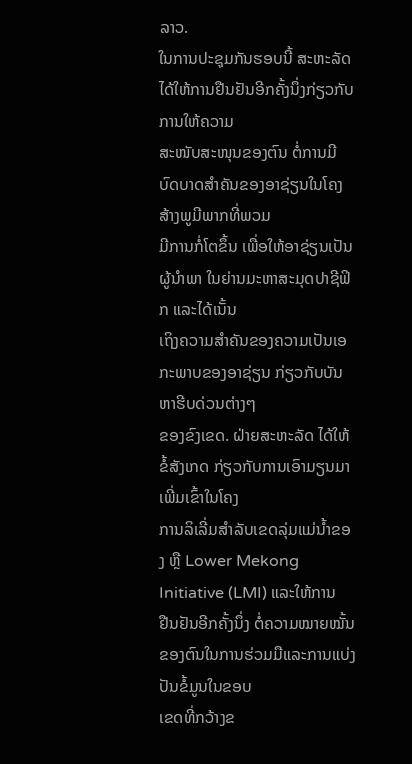ລາວ.
ໃນການປະຊຸມກັນຮອບນີ້ ສະຫະລັດໄດ້ໃຫ້ການຢືນຢັນອີກຄັ້ງນຶ່ງກ່ຽວກັບການໃຫ້ຄວາມ
ສະໜັບສະໜຸນຂອງຕົນ ຕໍ່ການມີບົດບາດສຳຄັນຂອງອາຊ່ຽນໃນໂຄງສ້າງພູມີພາກທີ່ພວມ
ມີການກໍ່ໂຕຂຶ້ນ ເພື່ອໃຫ້ອາຊ່ຽນເປັນຜູ້ນຳພາ ໃນຍ່ານມະຫາສະມຸດປາຊີຟິກ ແລະໄດ້ເນັ້ນ
ເຖິງຄວາມສຳຄັນຂອງຄວາມເປັນເອກະພາບຂອງອາຊ່ຽນ ກ່ຽວກັບບັນຫາຮີບດ່ວນຕ່າງໆ
ຂອງຂົງເຂດ. ຝ່າຍສະຫະລັດ ໄດ້ໃຫ້ຂໍ້ສັງເກດ ກ່ຽວກັບການເອົາມຽນມາ ເພີ່ມເຂົ້າໃນໂຄງ
ການລິເລີ່ມສໍາລັບເຂດລຸ່ມແມ່ນໍ້າຂອງ ຫຼື Lower Mekong Initiative (LMI) ແລະໃຫ້ການ
ຢືນຢັນອີກຄັ້ງນຶ່ງ ຕໍ່ຄວາມໝາຍໝັ້ນຂອງຕົນໃນການຮ່ວມມືແລະການແບ່ງປັນຂໍ້ມູນໃນຂອບ
ເຂດທີ່ກວ້າງຂ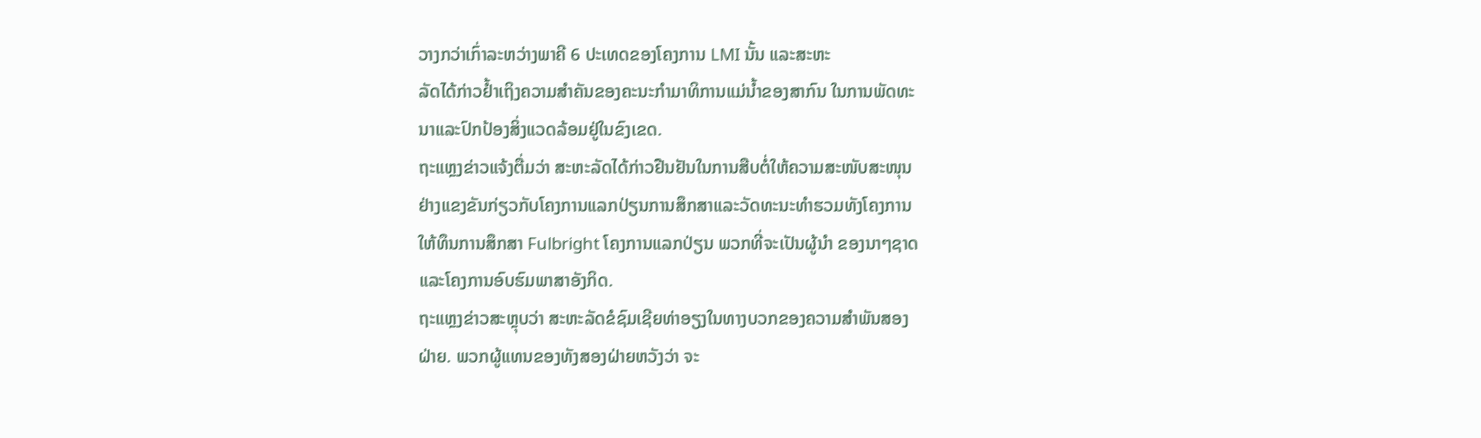ວາງກວ່າເກົ່າລະຫວ່າງພາຄີ 6 ປະເທດຂອງໂຄງການ LMI ນັ້ນ ແລະສະຫະ
ລັດໄດ້ກ່າວຢໍ້າເຖິງຄວາມສຳຄັນຂອງຄະນະກຳມາທິການແມ່ນໍ້າຂອງສາກົນ ໃນການພັດທະ
ນາແລະປົກປ້ອງສິ່ງແວດລ້ອມຢູ່ໃນຂົງເຂດ.
ຖະແຫຼງຂ່າວແຈ້ງຕື່ມວ່າ ສະຫະລັດໄດ້ກ່າວຢືນຢັນໃນການສືບຕໍ່ໃຫ້ຄວາມສະໜັບສະໜຸນ
ຢ່າງແຂງຂັນກ່ຽວກັບໂຄງການແລກປ່ຽນການສຶກສາແລະວັດທະນະທຳຮວມທັງໂຄງການ
ໃຫ້ທຶນການສຶກສາ Fulbright ໂຄງການແລກປ່ຽນ ພວກທີ່ຈະເປັນຜູ້ນຳ ຂອງນາໆຊາດ
ແລະໂຄງການອົບຮົມພາສາອັງກິດ.
ຖະແຫຼງຂ່າວສະຫຼຸບວ່າ ສະຫະລັດຂໍຊົມເຊີຍທ່າອຽງໃນທາງບວກຂອງຄວາມສຳພັນສອງ
ຝ່າຍ. ພວກຜູ້ແທນຂອງທັງສອງຝ່າຍຫວັງວ່າ ຈະ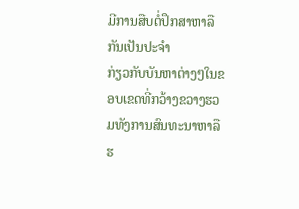ມີການສືບຕໍ່ປຶກສາຫາລືກັນເປັນປະຈຳ
ກ່ຽວກັບບັນຫາຕ່າງໆໃນຂອບເຂດທີ່ກວ້າງຂວາງຮວມທັງການສົນທະນາຫາລືຮ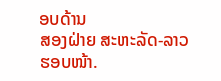ອບດ້ານ
ສອງຝ່າຍ ສະຫະລັດ-ລາວ ຮອບໜ້າ.